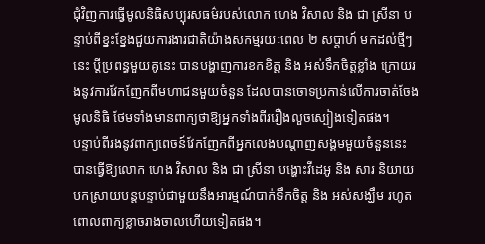ជុំវិញការធ្វើមូលនិធិសប្បុរសធម៌របស់លោក ហេង វិសាល និង ជា ស្រីនា បន្ទាប់ពីខ្នះខ្នែងជួយការងារជាតិយ៉ាងសកម្មរយៈពេល ២ សប្ដាហ៍ មកដល់ថ្មីៗនេះ ប្ដីប្រពន្ធមួយគូនេះ បានបង្ហាញការខកខិត្ត និង អស់ទឹកចិត្តខ្លាំង ក្រោយរងនូវការវែកញែកពីមហាជនមួយចំនួន ដែលបានចោទប្រកាន់លើការចាត់ចែងមូលនិធិ ថែមទាំងមានពាក្យថាឱ្យអ្នកទាំងពីររឿងលួចស្បៀងទៀតផង។
បន្ទាប់ពីរងនូវពាក្យពេចន៍វែកញែកពីអ្នកលេងបណ្ដាញសង្គមមួយចំនួននេះ បានធ្វើឱ្យលោក ហេង វិសាល និង ជា ស្រីនា បង្ហោះវីដេអូ និង សារ និយាយបកស្រាយបន្តបន្ទាប់ជាមួយនឹងអារម្មណ៍បាក់ទឹកចិត្ត និង អស់សង្ឃឹម រហូតពោលពាក្យខ្លាចរាងចាលហើយទៀតផង។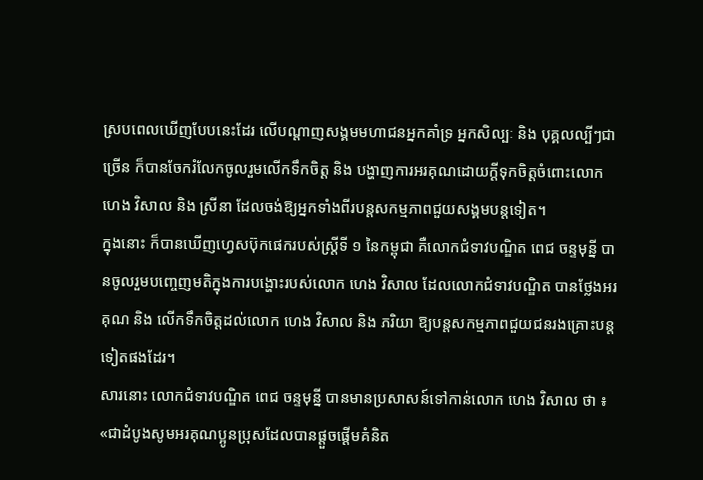ស្របពេលឃើញបែបនេះដែរ លើបណ្ដាញសង្គមមហាជនអ្នកគាំទ្រ អ្នកសិល្បៈ និង បុគ្គលល្បីៗជាច្រើន ក៏បានចែករំលែកចូលរួមលើកទឹកចិត្ត និង បង្ហាញការអរគុណដោយក្ដីទុកចិត្តចំពោះលោក ហេង វិសាល និង ស្រីនា ដែលចង់ឱ្យអ្នកទាំងពីរបន្តសកម្មភាពជួយសង្គមបន្តទៀត។
ក្នុងនោះ ក៏បានឃើញហ្វេសប៊ុកផេករបស់ស្ត្រីទី ១ នៃកម្ពុជា គឺលោកជំទាវបណ្ឌិត ពេជ ចន្ទមុន្នី បានចូលរួមបញ្ចេញមតិក្នុងការបង្ហោះរបស់លោក ហេង វិសាល ដែលលោកជំទាវបណ្ឌិត បានថ្លែងអរគុណ និង លើកទឹកចិត្តដល់លោក ហេង វិសាល និង ភរិយា ឱ្យបន្តសកម្មភាពជួយជនរងគ្រោះបន្តទៀតផងដែរ។
សារនោះ លោកជំទាវបណ្ឌិត ពេជ ចន្ទមុន្នី បានមានប្រសាសន៍ទៅកាន់លោក ហេង វិសាល ថា ៖ «ជាដំបូងសូមអរគុណប្អូនប្រុសដែលបានផ្តួចផ្តើមគំនិត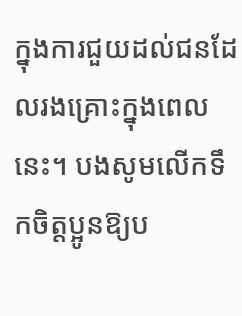ក្នុងការជួយដល់ជនដែលរងគ្រោះក្នុងពេលនេះ។ បងសូមលើកទឹកចិត្តប្អូនឱ្យប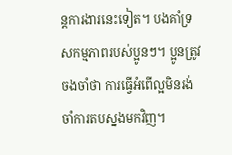ន្តការងារនេះទៀត។ បងគាំទ្រសកម្មភាពរបស់ប្អូនៗ។ ប្អូនត្រូវចងចាំថា ការធ្វើអំពើល្អមិនរង់ចាំការតបស្នងមកវិញ។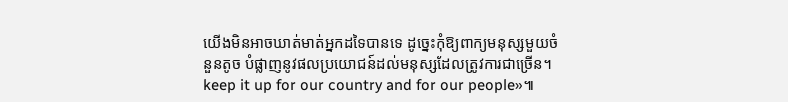យើងមិនអាចឃាត់មាត់អ្នកដទៃបានទេ ដូច្នេះកុំឱ្យពាក្យមនុស្សមួយចំនួនតូច បំផ្លាញនូវផលប្រយោជន៍ដល់មនុស្សដែលត្រូវការជាច្រើន។ keep it up for our country and for our people»៕